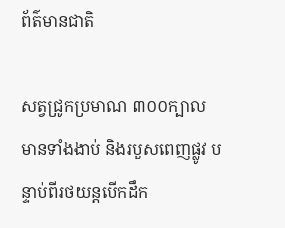ព័ត៌មានជាតិ

សត្វជ្រូកប្រមាណ ៣០០ក្បាល មានទាំងងាប់ និងរបួសពេញផ្លូវ បន្ទាប់ពីរថយន្តបើកដឹក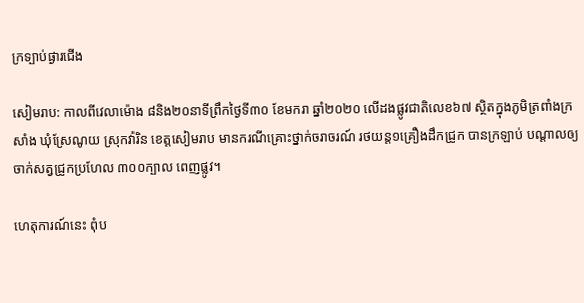ក្រទ្បាប់ផ្ងារជើង

សៀមរាប: កាលពីវេលាម៉ោង ៨និង២០នាទីព្រឹកថ្ងៃទី៣០ ខែមករា ឆ្នាំ២០២០ លើដងផ្លូវជាតិលេខ៦៧ ស្ថិតក្នុងភូមិត្រពាំងក្រសាំង ឃុំស្រែណូយ ស្រុកវ៉ារិន ខេត្តសៀមរាប មានករណីគ្រោះថ្នាក់ចរាចរណ៍ រថយន្ត១គ្រឿងដឹកជ្រូក បានក្រឡាប់ បណ្ដាលឲ្យចាក់សត្វជ្រូកប្រហែល ៣០០ក្បាល ពេញផ្លូវ។

ហេតុការណ៍នេះ ពុំប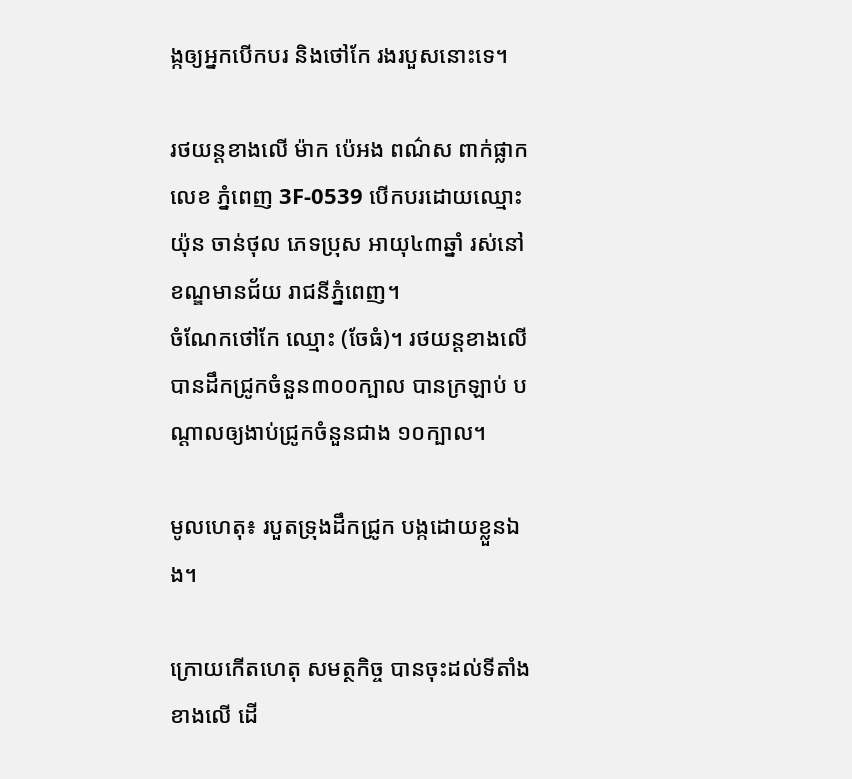ង្កឲ្យអ្នកបើកបរ និងថៅកែ រងរបួសនោះទេ។

រថយន្តខាងលើ ម៉ាក ប៉េអង ពណ៌ស ពាក់ផ្លាកលេខ ភ្នំពេញ 3F-0539 បើកបរដោយឈ្មោះ យ៉ុន ចាន់ថុល ភេទប្រុស អាយុ៤៣ឆ្នាំ រស់នៅខណ្ឌមានជ័យ រាជនីភ្នំពេញ។
ចំណែកថៅកែ ឈ្មោះ (ចែធំ)។ រថយន្តខាងលើ បានដឹកជ្រូកចំនួន៣០០ក្បាល បានក្រឡាប់ បណ្ដាលឲ្យងាប់ជ្រូកចំនួនជាង ១០ក្បាល។

មូលហេតុ៖ របួតទ្រុងដឹកជ្រូក បង្កដោយខ្លួនឯង។

ក្រោយកើតហេតុ សមត្ថកិច្ច បានចុះដល់ទីតាំងខាងលើ ដើ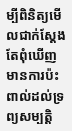ម្បីពិនិត្យមើលជាក់ស្ដែង តែពុំឃើញមានការប៉ះពាល់ដល់ទ្រព្យសម្បត្តិ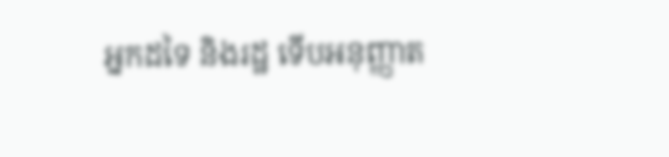អ្នកដទៃ និងរដ្ឋ ទើបអនុញ្ញាត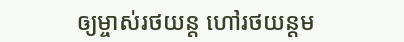ឲ្យម្ចាស់រថយន្ត ហៅរថយន្តម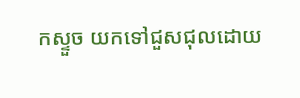កស្ទួច យកទៅជួសជុលដោយ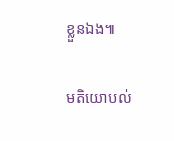ខ្លួនឯង៕

មតិយោបល់